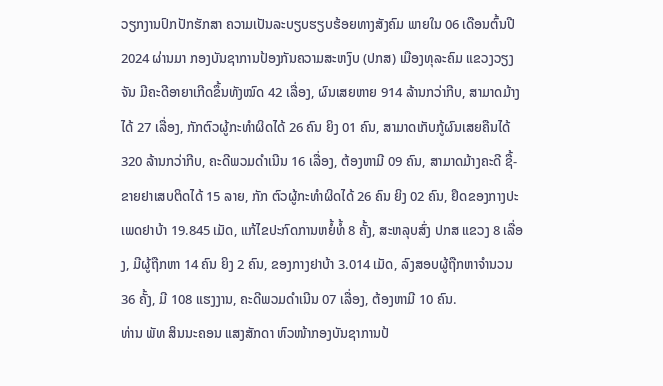ວຽກງານປົກປັກຮັກສາ ຄວາມເປັນລະບຽບຮຽບຮ້ອຍທາງສັງຄົມ ພາຍໃນ 06 ເດືອນຕົ້ນປີ 2024 ຜ່ານມາ ກອງບັນຊາການປ້ອງກັນຄວາມສະຫງົບ (ປກສ) ເມືອງທຸລະຄົມ ແຂວງວຽງຈັນ ມີຄະດີອາຍາເກີດຂຶ້ນທັງໝົດ 42 ເລື່ອງ, ຜົນເສຍຫາຍ 914 ລ້ານກວ່າກີບ, ສາມາດມ້າງໄດ້ 27 ເລື່ອງ, ກັກຕົວຜູ້ກະທໍາຜິດໄດ້ 26 ຄົນ ຍິງ 01 ຄົນ, ສາມາດເກັບກູ້ຜົນເສຍຄືນໄດ້ 320 ລ້ານກວ່າກີບ, ຄະດີພວມດໍາເນີນ 16 ເລື່ອງ, ຕ້ອງຫາມີ 09 ຄົນ, ສາມາດມ້າງຄະດີ ຊື້-ຂາຍຢາເສບຕິດໄດ້ 15 ລາຍ, ກັກ ຕົວຜູ້ກະທຳຜິດໄດ້ 26 ຄົນ ຍິງ 02 ຄົນ, ຢຶດຂອງກາງປະເພດຢາບ້າ 19.845 ເມັດ, ແກ້ໄຂປະກົດການຫຍໍ້ທໍ້ 8 ຄັ້ງ, ສະຫລຸບສົ່ງ ປກສ ແຂວງ 8 ເລື່ອງ, ມີຜູ້ຖືກຫາ 14 ຄົນ ຍິງ 2 ຄົນ, ຂອງກາງຢາບ້າ 3.014 ເມັດ, ລົງສອບຜູ້ຖືກຫາຈໍານວນ 36 ຄັ້ງ, ມີ 108 ແຮງງານ, ຄະດີພວມດໍາເນີນ 07 ເລື່ອງ, ຕ້ອງຫາມີ 10 ຄົນ.
ທ່ານ ພັທ ສິນນະຄອນ ແສງສັກດາ ຫົວໜ້າກອງບັນຊາການປ້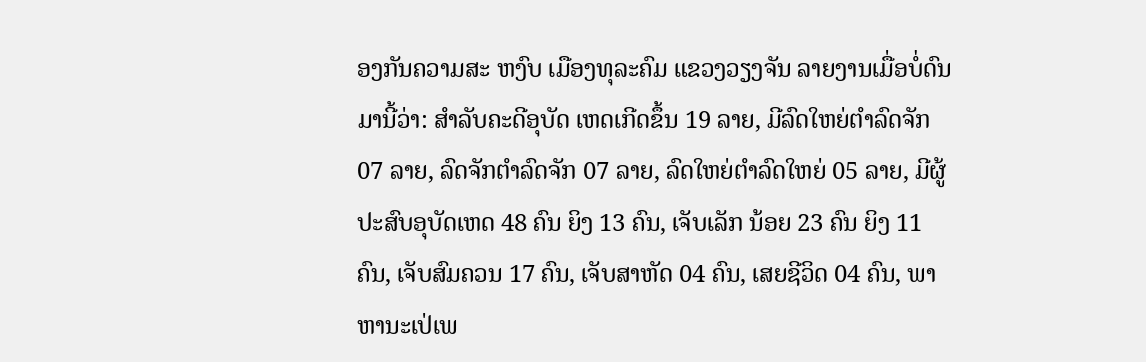ອງກັນຄວາມສະ ຫງົບ ເມືອງທຸລະຄົມ ແຂວງວຽງຈັນ ລາຍງານເມື່ອບໍ່ດົນມານີ້ວ່າ: ສຳລັບຄະດີອຸບັດ ເຫດເກີດຂຶ້ນ 19 ລາຍ, ມີລົດໃຫຍ່ຕໍາລົດຈັກ 07 ລາຍ, ລົດຈັກຕໍາລົດຈັກ 07 ລາຍ, ລົດໃຫຍ່ຕໍາລົດໃຫຍ່ 05 ລາຍ, ມີຜູ້ປະສົບອຸບັດເຫດ 48 ຄົນ ຍິງ 13 ຄົນ, ເຈັບເລັກ ນ້ອຍ 23 ຄົນ ຍິງ 11 ຄົນ, ເຈັບສົມຄວນ 17 ຄົນ, ເຈັບສາຫັດ 04 ຄົນ, ເສຍຊີວິດ 04 ຄົນ, ພາຫານະເປ່ເພ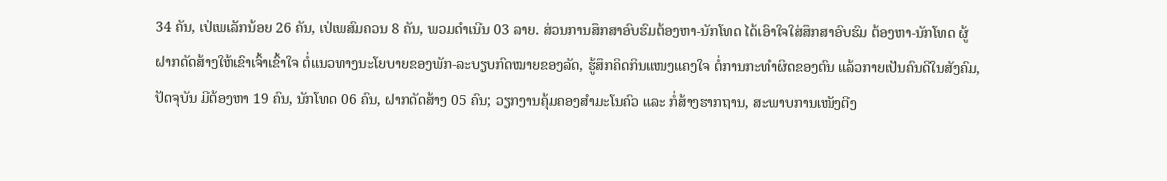34 ຄັນ, ເປ່ເພເລັກນ້ອຍ 26 ຄັນ, ເປ່ເພສົມຄວນ 8 ຄັນ, ພວມດໍາເນີນ 03 ລາຍ. ສ່ວນການສຶກສາອົບຮົມຕ້ອງຫາ-ນັກໂທດ ໄດ້ເອົາໃຈໃສ່ສຶກສາອົບຮົມ ຕ້ອງຫາ-ນັກໂທດ ຜູ້ຝາກດັດສ້າງໃຫ້ເຂົາເຈົ້າເຂົ້າໃຈ ຕໍ່ແນວທາງນະໂຍບາຍຂອງພັກ-ລະບຽບກົດໝາຍຂອງລັດ, ຮູ້ສຶກຄິດກິນແໜງແຄງໃຈ ຕໍ່ການກະທໍາຜິດຂອງຕົນ ແລ້ວກາຍເປັນຄົນດີໃນສັງຄົມ, ປັດຈຸບັນ ມີຕ້ອງຫາ 19 ຄົນ, ນັກໂທດ 06 ຄົນ, ຝາກດັດສ້າງ 05 ຄົນ; ວຽກງານຄຸ້ມຄອງສໍາມະໂນຄົວ ແລະ ກໍ່ສ້າງຮາກຖານ, ສະພາບການເໜັງຕີງ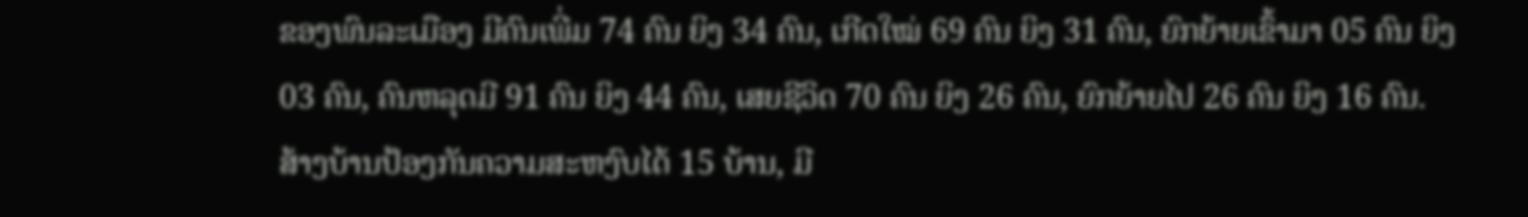ຂອງພົນລະເມືອງ ມີຄົນເພີ່ມ 74 ຄົນ ຍິງ 34 ຄົນ, ເກີດໃໝ່ 69 ຄົນ ຍິງ 31 ຄົນ, ຍົກຍ້າຍເຂົ້າມາ 05 ຄົນ ຍິງ 03 ຄົນ, ຄົນຫລຸດມີ 91 ຄົນ ຍິງ 44 ຄົນ, ເສຍຊີວິດ 70 ຄົນ ຍິງ 26 ຄົນ, ຍົກຍ້າຍໄປ 26 ຄົນ ຍິງ 16 ຄົນ. ສ້າງບ້ານປ້ອງກັນຄວາມສະຫງົບໄດ້ 15 ບ້ານ, ມີ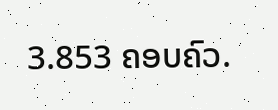3.853 ຄອບຄົວ.